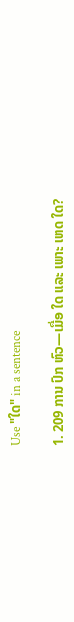Use "ໃດ" in a sentence

1. 209 ການ ປົກ ຫົວ—ເມື່ອ ໃດ ແລະ ເພາະ ເຫດ ໃດ?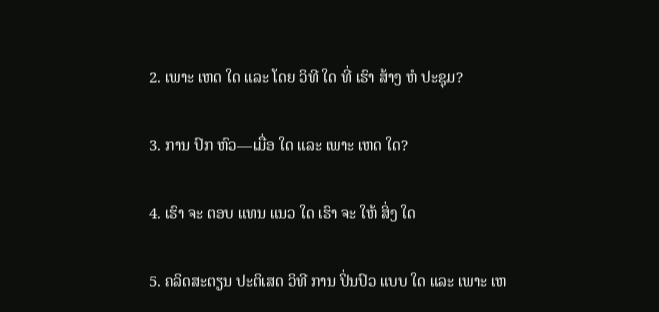2. ເພາະ ເຫດ ໃດ ແລະ ໂດຍ ວິທີ ໃດ ທີ່ ເຮົາ ສ້າງ ຫໍ ປະຊຸມ?

3. ການ ປົກ ຫົວ—ເມື່ອ ໃດ ແລະ ເພາະ ເຫດ ໃດ?

4. ເຮົາ ຈະ ຕອບ ແທນ ແນວ ໃດ ເຮົາ ຈະ ໃຫ້ ສິ່ງ ໃດ

5. ຄລິດສະຕຽນ ປະຕິເສດ ວິທີ ການ ປິ່ນປົວ ແບບ ໃດ ແລະ ເພາະ ເຫ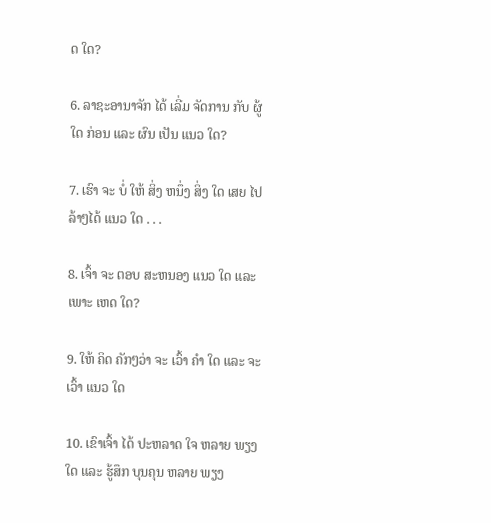ດ ໃດ?

6. ລາຊະອານາຈັກ ໄດ້ ເລີ່ມ ຈັດການ ກັບ ຜູ້ ໃດ ກ່ອນ ແລະ ຜົນ ເປັນ ແນວ ໃດ?

7. ເຮົາ ຈະ ບໍ່ ໃຫ້ ສິ່ງ ຫນຶ່ງ ສິ່ງ ໃດ ເສຍ ໄປ ລ້າໆໄດ້ ແນວ ໃດ . . .

8. ເຈົ້າ ຈະ ຕອບ ສະຫນອງ ແນວ ໃດ ແລະ ເພາະ ເຫດ ໃດ?

9. ໃຫ້ ຄິດ ຄັກໆວ່າ ຈະ ເວົ້າ ຄໍາ ໃດ ແລະ ຈະເວົ້າ ແນວ ໃດ

10. ເຂົາເຈົ້າ ໄດ້ ປະຫລາດ ໃຈ ຫລາຍ ພຽງ ໃດ ແລະ ຮູ້ສຶກ ບຸນຄຸນ ຫລາຍ ພຽງ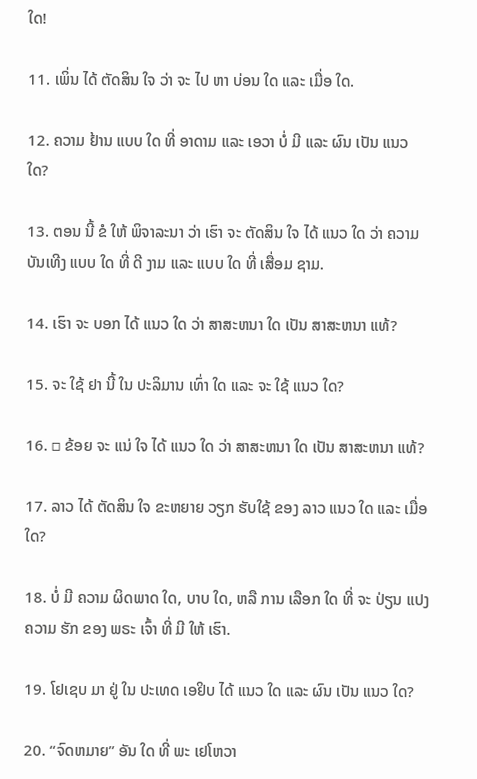ໃດ!

11. ເພິ່ນ ໄດ້ ຕັດສິນ ໃຈ ວ່າ ຈະ ໄປ ຫາ ບ່ອນ ໃດ ແລະ ເມື່ອ ໃດ.

12. ຄວາມ ຢ້ານ ແບບ ໃດ ທີ່ ອາດາມ ແລະ ເອວາ ບໍ່ ມີ ແລະ ຜົນ ເປັນ ແນວ ໃດ?

13. ຕອນ ນີ້ ຂໍ ໃຫ້ ພິຈາລະນາ ວ່າ ເຮົາ ຈະ ຕັດສິນ ໃຈ ໄດ້ ແນວ ໃດ ວ່າ ຄວາມ ບັນເທີງ ແບບ ໃດ ທີ່ ດີ ງາມ ແລະ ແບບ ໃດ ທີ່ ເສື່ອມ ຊາມ.

14. ເຮົາ ຈະ ບອກ ໄດ້ ແນວ ໃດ ວ່າ ສາສະຫນາ ໃດ ເປັນ ສາສະຫນາ ແທ້?

15. ຈະ ໃຊ້ ຢາ ນີ້ ໃນ ປະລິມານ ເທົ່າ ໃດ ແລະ ຈະ ໃຊ້ ແນວ ໃດ?

16. □ ຂ້ອຍ ຈະ ແນ່ ໃຈ ໄດ້ ແນວ ໃດ ວ່າ ສາສະຫນາ ໃດ ເປັນ ສາສະຫນາ ແທ້?

17. ລາວ ໄດ້ ຕັດສິນ ໃຈ ຂະຫຍາຍ ວຽກ ຮັບໃຊ້ ຂອງ ລາວ ແນວ ໃດ ແລະ ເມື່ອ ໃດ?

18. ບໍ່ ມີ ຄວາມ ຜິດພາດ ໃດ, ບາບ ໃດ, ຫລື ການ ເລືອກ ໃດ ທີ່ ຈະ ປ່ຽນ ແປງ ຄວາມ ຮັກ ຂອງ ພຣະ ເຈົ້າ ທີ່ ມີ ໃຫ້ ເຮົາ.

19. ໂຢເຊບ ມາ ຢູ່ ໃນ ປະເທດ ເອຢິບ ໄດ້ ແນວ ໃດ ແລະ ຜົນ ເປັນ ແນວ ໃດ?

20. “ຈົດຫມາຍ” ອັນ ໃດ ທີ່ ພະ ເຢໂຫວາ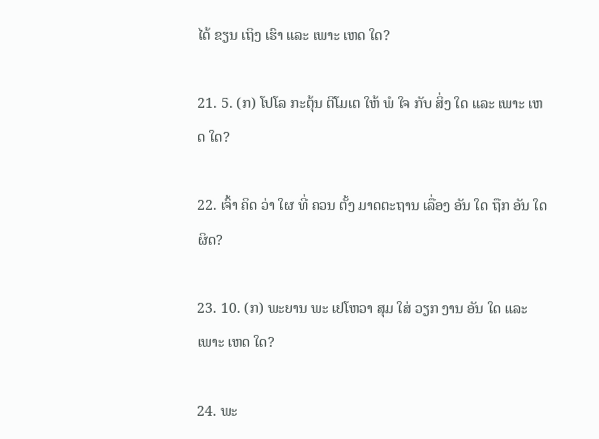ໄດ້ ຂຽນ ເຖິງ ເຮົາ ແລະ ເພາະ ເຫດ ໃດ?

21. 5. (ກ) ໂປໂລ ກະຕຸ້ນ ຕີໂມເຕ ໃຫ້ ພໍ ໃຈ ກັບ ສິ່ງ ໃດ ແລະ ເພາະ ເຫດ ໃດ?

22. ເຈົ້າ ຄິດ ວ່າ ໃຜ ທີ່ ຄວນ ຕັ້ງ ມາດຕະຖານ ເລື່ອງ ອັນ ໃດ ຖືກ ອັນ ໃດ ຜິດ?

23. 10. (ກ) ພະຍານ ພະ ເຢໂຫວາ ສຸມ ໃສ່ ວຽກ ງານ ອັນ ໃດ ແລະ ເພາະ ເຫດ ໃດ?

24. ພະ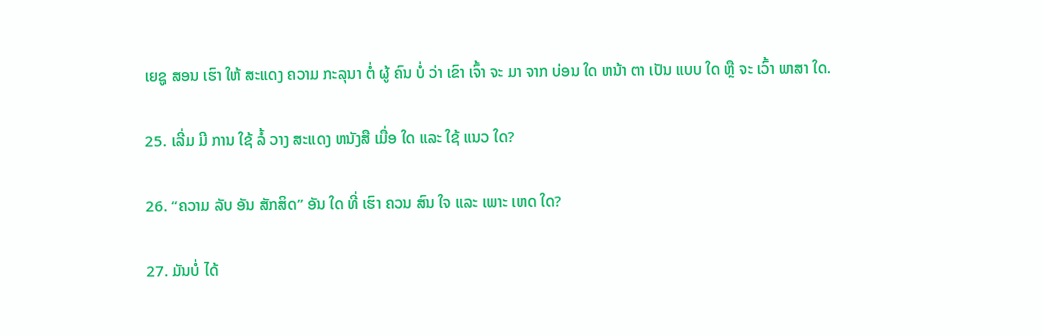ເຍຊູ ສອນ ເຮົາ ໃຫ້ ສະແດງ ຄວາມ ກະລຸນາ ຕໍ່ ຜູ້ ຄົນ ບໍ່ ວ່າ ເຂົາ ເຈົ້າ ຈະ ມາ ຈາກ ບ່ອນ ໃດ ຫນ້າ ຕາ ເປັນ ແບບ ໃດ ຫຼື ຈະ ເວົ້າ ພາສາ ໃດ.

25. ເລີ່ມ ມີ ການ ໃຊ້ ລໍ້ ວາງ ສະແດງ ຫນັງສື ເມື່ອ ໃດ ແລະ ໃຊ້ ແນວ ໃດ?

26. “ຄວາມ ລັບ ອັນ ສັກສິດ” ອັນ ໃດ ທີ່ ເຮົາ ຄວນ ສົນ ໃຈ ແລະ ເພາະ ເຫດ ໃດ?

27. ມັນບໍ່ ໄດ້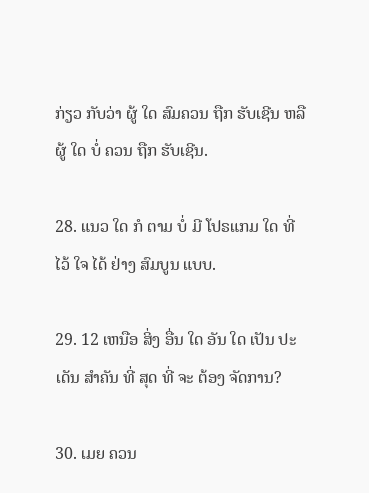ກ່ຽວ ກັບວ່າ ຜູ້ ໃດ ສົມຄວນ ຖືກ ຮັບເຊີນ ຫລື ຜູ້ ໃດ ບໍ່ ຄວນ ຖືກ ຮັບເຊີນ.

28. ແນວ ໃດ ກໍ ຕາມ ບໍ່ ມີ ໂປຣແກມ ໃດ ທີ່ ໄວ້ ໃຈ ໄດ້ ຢ່າງ ສົມບູນ ແບບ.

29. 12 ເຫນືອ ສິ່ງ ອື່ນ ໃດ ອັນ ໃດ ເປັນ ປະເດັນ ສໍາຄັນ ທີ່ ສຸດ ທີ່ ຈະ ຕ້ອງ ຈັດການ?

30. ເມຍ ຄວນ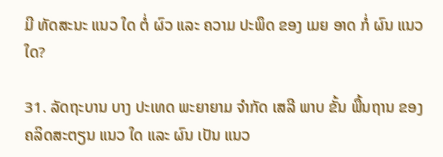ມີ ທັດສະນະ ແນວ ໃດ ຕໍ່ ຜົວ ແລະ ຄວາມ ປະພຶດ ຂອງ ເມຍ ອາດ ກໍ່ ຜົນ ແນວ ໃດ?

31. ລັດຖະບານ ບາງ ປະເທດ ພະຍາຍາມ ຈໍາກັດ ເສລີ ພາບ ຂັ້ນ ພື້ນຖານ ຂອງ ຄລິດສະຕຽນ ແນວ ໃດ ແລະ ຜົນ ເປັນ ແນວ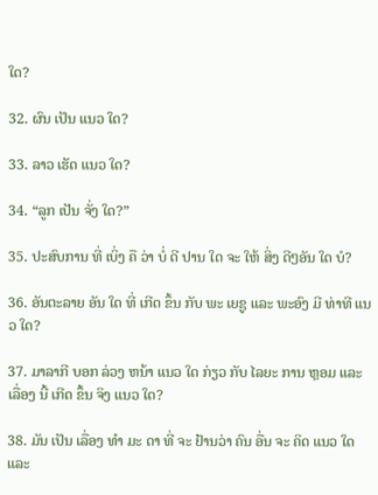ໃດ?

32. ຜົນ ເປັນ ແນວ ໃດ?

33. ລາວ ເຮັດ ແນວ ໃດ?

34. “ລູກ ເປັນ ຈັ່ງ ໃດ?”

35. ປະສົບການ ທີ່ ເບິ່ງ ຄື ວ່າ ບໍ່ ດີ ປານ ໃດ ຈະ ໃຫ້ ສິ່ງ ດີໆອັນ ໃດ ບໍ?

36. ອັນຕະລາຍ ອັນ ໃດ ທີ່ ເກີດ ຂຶ້ນ ກັບ ພະ ເຍຊູ ແລະ ພະອົງ ມີ ທ່າທີ ແນວ ໃດ?

37. ມາລາກີ ບອກ ລ່ວງ ຫນ້າ ແນວ ໃດ ກ່ຽວ ກັບ ໄລຍະ ການ ຫຼອມ ແລະ ເລື່ອງ ນີ້ ເກີດ ຂຶ້ນ ຈິງ ແນວ ໃດ?

38. ມັນ ເປັນ ເລື່ອງ ທໍາ ມະ ດາ ທີ່ ຈະ ຢ້ານວ່າ ຄົນ ອື່ນ ຈະ ຄິດ ແນວ ໃດ ແລະ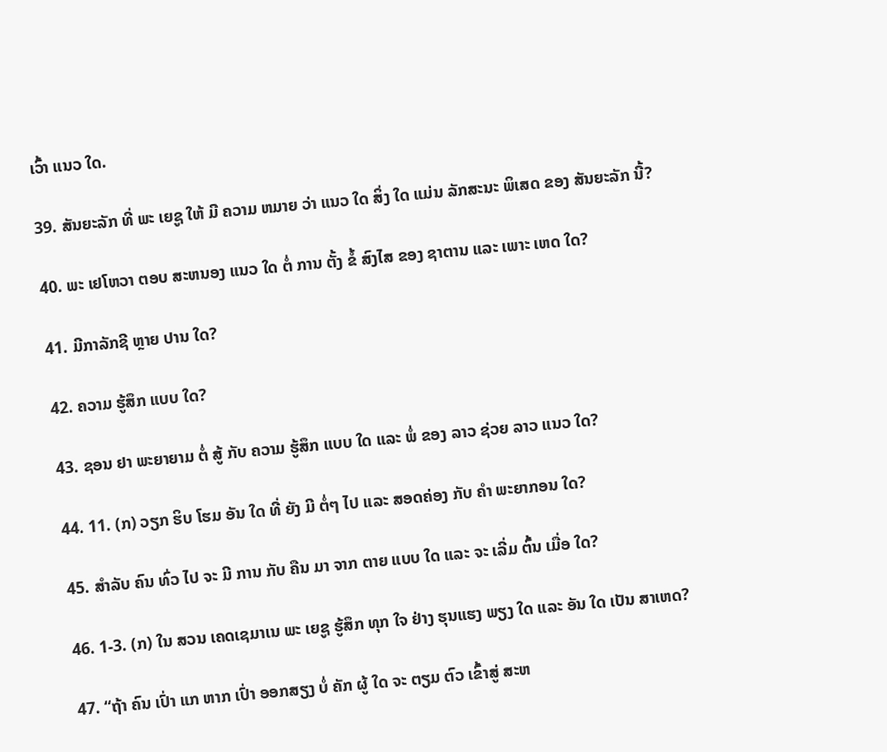ເວົ້າ ແນວ ໃດ.

39. ສັນຍະລັກ ທີ່ ພະ ເຍຊູ ໃຫ້ ມີ ຄວາມ ຫມາຍ ວ່າ ແນວ ໃດ ສິ່ງ ໃດ ແມ່ນ ລັກສະນະ ພິເສດ ຂອງ ສັນຍະລັກ ນີ້?

40. ພະ ເຢໂຫວາ ຕອບ ສະຫນອງ ແນວ ໃດ ຕໍ່ ການ ຕັ້ງ ຂໍ້ ສົງໄສ ຂອງ ຊາຕານ ແລະ ເພາະ ເຫດ ໃດ?

41. ມີກາລັກຊີ ຫຼາຍ ປານ ໃດ?

42. ຄວາມ ຮູ້ສຶກ ແບບ ໃດ?

43. ຊອນ ຢາ ພະຍາຍາມ ຕໍ່ ສູ້ ກັບ ຄວາມ ຮູ້ສຶກ ແບບ ໃດ ແລະ ພໍ່ ຂອງ ລາວ ຊ່ວຍ ລາວ ແນວ ໃດ?

44. 11. (ກ) ວຽກ ຮິບ ໂຮມ ອັນ ໃດ ທີ່ ຍັງ ມີ ຕໍ່ໆ ໄປ ແລະ ສອດຄ່ອງ ກັບ ຄໍາ ພະຍາກອນ ໃດ?

45. ສໍາລັບ ຄົນ ທົ່ວ ໄປ ຈະ ມີ ການ ກັບ ຄືນ ມາ ຈາກ ຕາຍ ແບບ ໃດ ແລະ ຈະ ເລີ່ມ ຕົ້ນ ເມື່ອ ໃດ?

46. 1-3. (ກ) ໃນ ສວນ ເຄດເຊມາເນ ພະ ເຍຊູ ຮູ້ສຶກ ທຸກ ໃຈ ຢ່າງ ຮຸນແຮງ ພຽງ ໃດ ແລະ ອັນ ໃດ ເປັນ ສາເຫດ?

47. “ຖ້າ ຄົນ ເປົ່າ ແກ ຫາກ ເປົ່າ ອອກສຽງ ບໍ່ ຄັກ ຜູ້ ໃດ ຈະ ຕຽມ ຕົວ ເຂົ້າສູ່ ສະຫ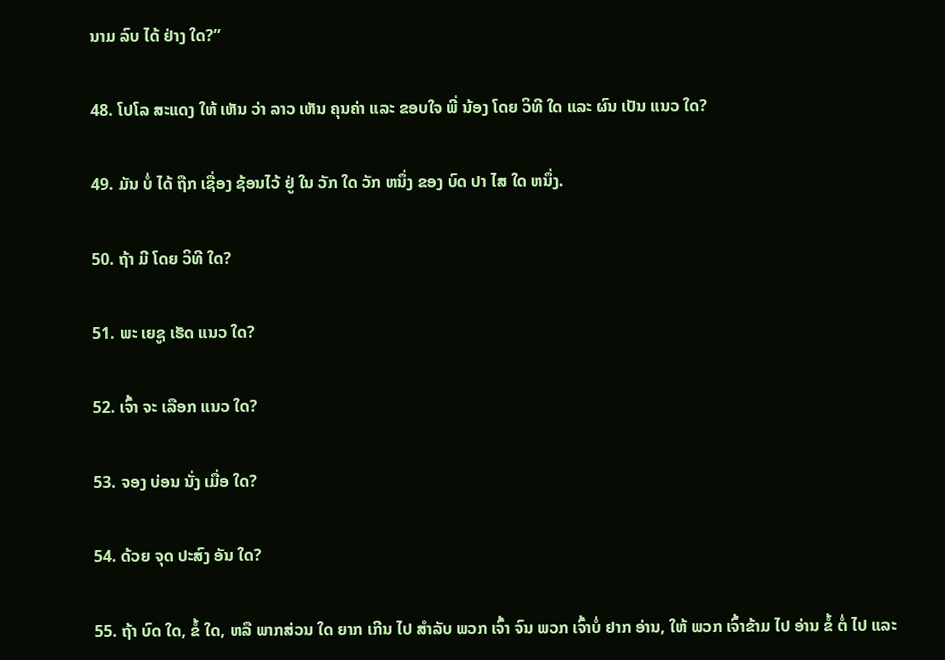ນາມ ລົບ ໄດ້ ຢ່າງ ໃດ?”

48. ໂປໂລ ສະແດງ ໃຫ້ ເຫັນ ວ່າ ລາວ ເຫັນ ຄຸນຄ່າ ແລະ ຂອບໃຈ ພີ່ ນ້ອງ ໂດຍ ວິທີ ໃດ ແລະ ຜົນ ເປັນ ແນວ ໃດ?

49. ມັນ ບໍ່ ໄດ້ ຖືກ ເຊື່ອງ ຊ້ອນໄວ້ ຢູ່ ໃນ ວັກ ໃດ ວັກ ຫນຶ່ງ ຂອງ ບົດ ປາ ໄສ ໃດ ຫນຶ່ງ.

50. ຖ້າ ມີ ໂດຍ ວິທີ ໃດ?

51. ພະ ເຍຊູ ເຮັດ ແນວ ໃດ?

52. ເຈົ້າ ຈະ ເລືອກ ແນວ ໃດ?

53. ຈອງ ບ່ອນ ນັ່ງ ເມື່ອ ໃດ?

54. ດ້ວຍ ຈຸດ ປະສົງ ອັນ ໃດ?

55. ຖ້າ ບົດ ໃດ, ຂໍ້ ໃດ, ຫລື ພາກສ່ວນ ໃດ ຍາກ ເກີນ ໄປ ສໍາລັບ ພວກ ເຈົ້າ ຈົນ ພວກ ເຈົ້າບໍ່ ຢາກ ອ່ານ, ໃຫ້ ພວກ ເຈົ້າຂ້າມ ໄປ ອ່ານ ຂໍ້ ຕໍ່ ໄປ ແລະ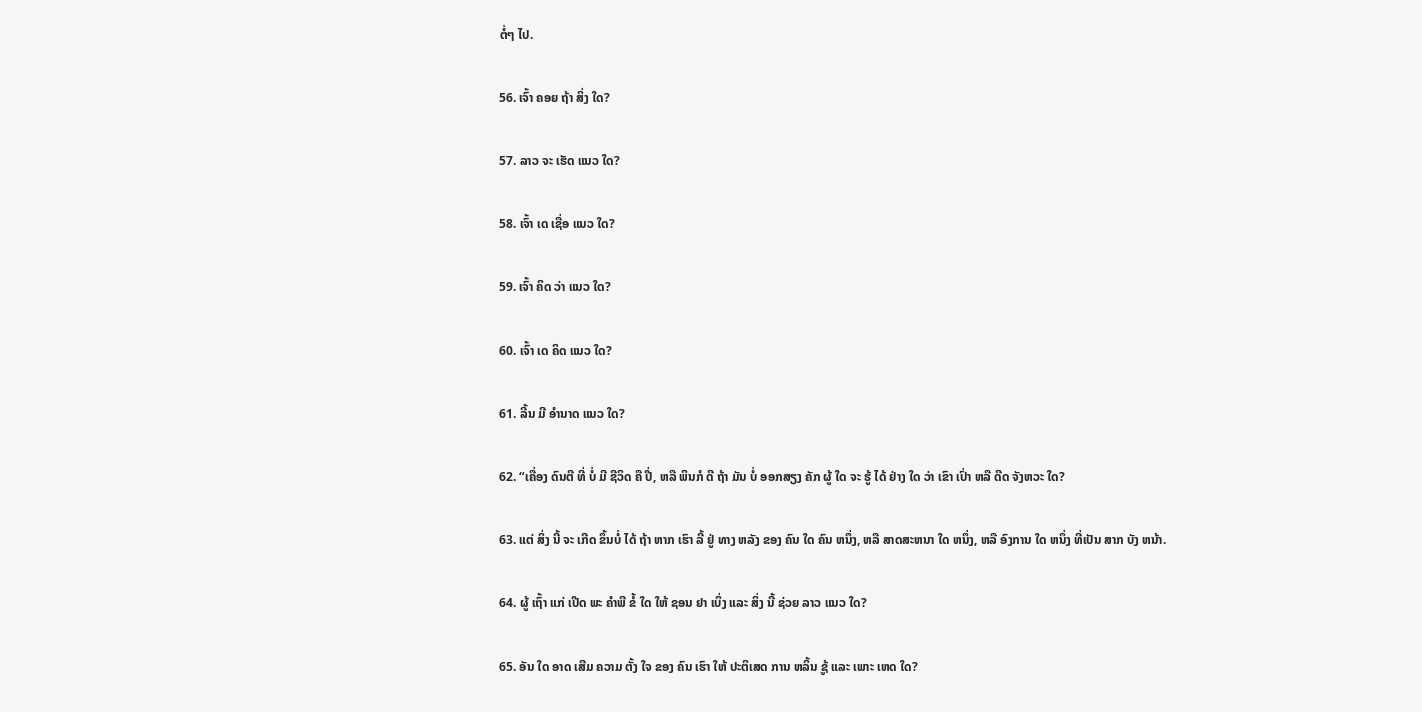ຕໍ່ໆ ໄປ.

56. ເຈົ້າ ຄອຍ ຖ້າ ສິ່ງ ໃດ?

57. ລາວ ຈະ ເຮັດ ແນວ ໃດ?

58. ເຈົ້າ ເດ ເຊື່ອ ແນວ ໃດ?

59. ເຈົ້າ ຄິດ ວ່າ ແນວ ໃດ?

60. ເຈົ້າ ເດ ຄິດ ແນວ ໃດ?

61. ລີ້ນ ມີ ອໍານາດ ແນວ ໃດ?

62. “ເຄື່ອງ ດົນຕີ ທີ່ ບໍ່ ມີ ຊີວິດ ຄື ປີ່, ຫລື ພິນກໍ ດີ ຖ້າ ມັນ ບໍ່ ອອກສຽງ ຄັກ ຜູ້ ໃດ ຈະ ຮູ້ ໄດ້ ຢ່າງ ໃດ ວ່າ ເຂົາ ເປົ່າ ຫລື ດີດ ຈັງຫວະ ໃດ?

63. ແຕ່ ສິ່ງ ນີ້ ຈະ ເກີດ ຂຶ້ນບໍ່ ໄດ້ ຖ້າ ຫາກ ເຮົາ ລີ້ ຢູ່ ທາງ ຫລັງ ຂອງ ຄົນ ໃດ ຄົນ ຫນຶ່ງ, ຫລື ສາດສະຫນາ ໃດ ຫນຶ່ງ, ຫລື ອົງການ ໃດ ຫນຶ່ງ ທີ່ເປັນ ສາກ ບັງ ຫນ້າ.

64. ຜູ້ ເຖົ້າ ແກ່ ເປີດ ພະ ຄໍາພີ ຂໍ້ ໃດ ໃຫ້ ຊອນ ຢາ ເບິ່ງ ແລະ ສິ່ງ ນີ້ ຊ່ວຍ ລາວ ແນວ ໃດ?

65. ອັນ ໃດ ອາດ ເສີມ ຄວາມ ຕັ້ງ ໃຈ ຂອງ ຄົນ ເຮົາ ໃຫ້ ປະຕິເສດ ການ ຫລິ້ນ ຊູ້ ແລະ ເພາະ ເຫດ ໃດ?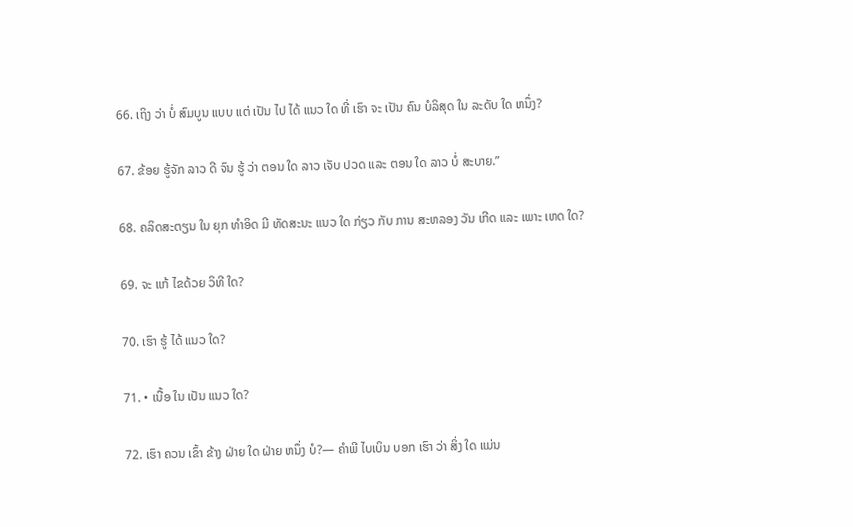66. ເຖິງ ວ່າ ບໍ່ ສົມບູນ ແບບ ແຕ່ ເປັນ ໄປ ໄດ້ ແນວ ໃດ ທີ່ ເຮົາ ຈະ ເປັນ ຄົນ ບໍລິສຸດ ໃນ ລະດັບ ໃດ ຫນຶ່ງ?

67. ຂ້ອຍ ຮູ້ຈັກ ລາວ ດີ ຈົນ ຮູ້ ວ່າ ຕອນ ໃດ ລາວ ເຈັບ ປວດ ແລະ ຕອນ ໃດ ລາວ ບໍ່ ສະບາຍ.”

68. ຄລິດສະຕຽນ ໃນ ຍຸກ ທໍາອິດ ມີ ທັດສະນະ ແນວ ໃດ ກ່ຽວ ກັບ ການ ສະຫລອງ ວັນ ເກີດ ແລະ ເພາະ ເຫດ ໃດ?

69. ຈະ ແກ້ ໄຂດ້ວຍ ວິທີ ໃດ?

70. ເຮົາ ຮູ້ ໄດ້ ແນວ ໃດ?

71. • ເນື້ອ ໃນ ເປັນ ແນວ ໃດ?

72. ເຮົາ ຄວນ ເຂົ້າ ຂ້າງ ຝ່າຍ ໃດ ຝ່າຍ ຫນຶ່ງ ບໍ?— ຄໍາພີ ໄບເບິນ ບອກ ເຮົາ ວ່າ ສິ່ງ ໃດ ແມ່ນ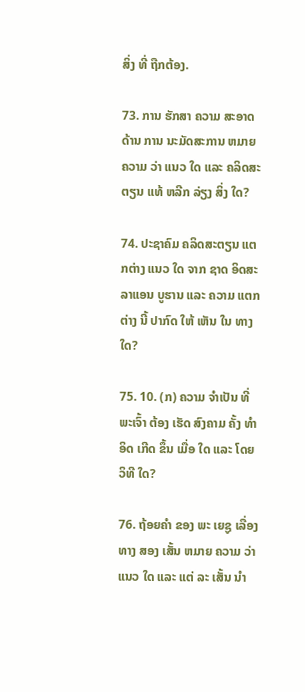ສິ່ງ ທີ່ ຖືກຕ້ອງ.

73. ການ ຮັກສາ ຄວາມ ສະອາດ ດ້ານ ການ ນະມັດສະການ ຫມາຍ ຄວາມ ວ່າ ແນວ ໃດ ແລະ ຄລິດສະຕຽນ ແທ້ ຫລີກ ລ່ຽງ ສິ່ງ ໃດ?

74. ປະຊາຄົມ ຄລິດສະຕຽນ ແຕກຕ່າງ ແນວ ໃດ ຈາກ ຊາດ ອິດສະລາແອນ ບູຮານ ແລະ ຄວາມ ແຕກຕ່າງ ນີ້ ປາກົດ ໃຫ້ ເຫັນ ໃນ ທາງ ໃດ?

75. 10. (ກ) ຄວາມ ຈໍາເປັນ ທີ່ ພະເຈົ້າ ຕ້ອງ ເຮັດ ສົງຄາມ ຄັ້ງ ທໍາອິດ ເກີດ ຂຶ້ນ ເມື່ອ ໃດ ແລະ ໂດຍ ວິທີ ໃດ?

76. ຖ້ອຍຄໍາ ຂອງ ພະ ເຍຊູ ເລື່ອງ ທາງ ສອງ ເສັ້ນ ຫມາຍ ຄວາມ ວ່າ ແນວ ໃດ ແລະ ແຕ່ ລະ ເສັ້ນ ນໍາ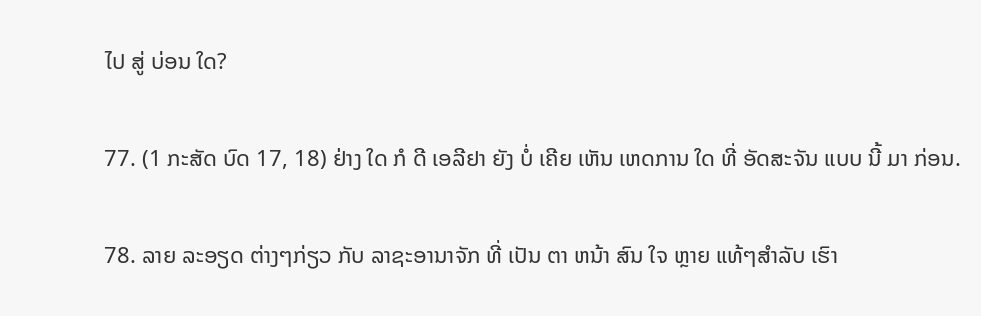ໄປ ສູ່ ບ່ອນ ໃດ?

77. (1 ກະສັດ ບົດ 17, 18) ຢ່າງ ໃດ ກໍ ດີ ເອລີຢາ ຍັງ ບໍ່ ເຄີຍ ເຫັນ ເຫດການ ໃດ ທີ່ ອັດສະຈັນ ແບບ ນີ້ ມາ ກ່ອນ.

78. ລາຍ ລະອຽດ ຕ່າງໆກ່ຽວ ກັບ ລາຊະອານາຈັກ ທີ່ ເປັນ ຕາ ຫນ້າ ສົນ ໃຈ ຫຼາຍ ແທ້ໆສໍາລັບ ເຮົາ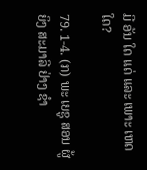ມີ ອັນ ໃດ ແດ່ ແລະ ເພາະ ເຫດ ໃດ?

79. 1-4. (ກ) ພະ ເຍຊູ ສອນ ຜູ້ ຍິງ ສະມາລີ ຢ່າງ ຊໍາ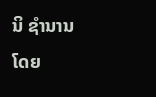ນິ ຊໍານານ ໂດຍ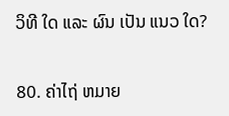ວິທີ ໃດ ແລະ ຜົນ ເປັນ ແນວ ໃດ?

80. ຄ່າໄຖ່ ຫມາຍ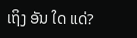ເຖິງ ອັນ ໃດ ແດ່?